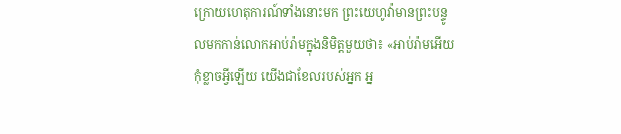ក្រោយហេតុការណ៍ទាំងនោះមក ព្រះយេហូវ៉ាមានព្រះបន្ទូលមកកាន់លោកអាប់រ៉ាមក្នុងនិមិត្តមួយថា៖ «អាប់រ៉ាមអើយ កុំខ្លាចអ្វីឡើយ យើងជាខែលរបស់អ្នក អ្ន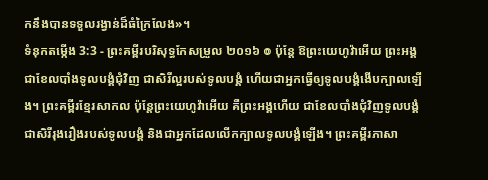កនឹងបានទទួលរង្វាន់ដ៏ធំក្រៃលែង»។
ទំនុកតម្កើង 3:3 - ព្រះគម្ពីរបរិសុទ្ធកែសម្រួល ២០១៦ ៙ ប៉ុន្តែ ឱព្រះយេហូវ៉ាអើយ ព្រះអង្គជាខែលបាំងទូលបង្គំជុំវិញ ជាសិរីល្អរបស់ទូលបង្គំ ហើយជាអ្នកធ្វើឲ្យទូលបង្គំងើបក្បាលឡើង។ ព្រះគម្ពីរខ្មែរសាកល ប៉ុន្តែព្រះយេហូវ៉ាអើយ គឺព្រះអង្គហើយ ជាខែលបាំងជុំវិញទូលបង្គំ ជាសិរីរុងរឿងរបស់ទូលបង្គំ និងជាអ្នកដែលលើកក្បាលទូលបង្គំឡើង។ ព្រះគម្ពីរភាសា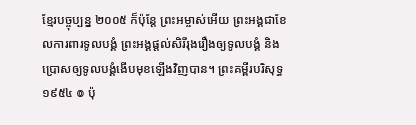ខ្មែរបច្ចុប្បន្ន ២០០៥ ក៏ប៉ុន្តែ ព្រះអម្ចាស់អើយ ព្រះអង្គជាខែលការពារទូលបង្គំ ព្រះអង្គផ្ដល់សិរីរុងរឿងឲ្យទូលបង្គំ និងប្រោសឲ្យទូលបង្គំងើបមុខឡើងវិញបាន។ ព្រះគម្ពីរបរិសុទ្ធ ១៩៥៤ ៙ ប៉ុ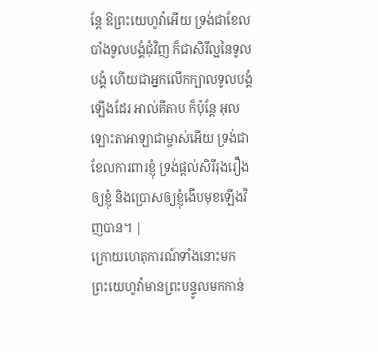ន្តែ ឱព្រះយេហូវ៉ាអើយ ទ្រង់ជាខែលបាំងទូលបង្គំជុំវិញ ក៏ជាសិរីល្អនៃទូលបង្គំ ហើយជាអ្នកលើកក្បាលទូលបង្គំឡើងដែរ អាល់គីតាប ក៏ប៉ុន្តែ អុលឡោះតាអាឡាជាម្ចាស់អើយ ទ្រង់ជាខែលការពារខ្ញុំ ទ្រង់ផ្តល់សិរីរុងរឿងឲ្យខ្ញុំ និងប្រោសឲ្យខ្ញុំងើបមុខឡើងវិញបាន។ |
ក្រោយហេតុការណ៍ទាំងនោះមក ព្រះយេហូវ៉ាមានព្រះបន្ទូលមកកាន់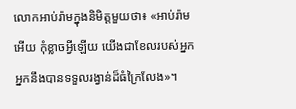លោកអាប់រ៉ាមក្នុងនិមិត្តមួយថា៖ «អាប់រ៉ាមអើយ កុំខ្លាចអ្វីឡើយ យើងជាខែលរបស់អ្នក អ្នកនឹងបានទទួលរង្វាន់ដ៏ធំក្រៃលែង»។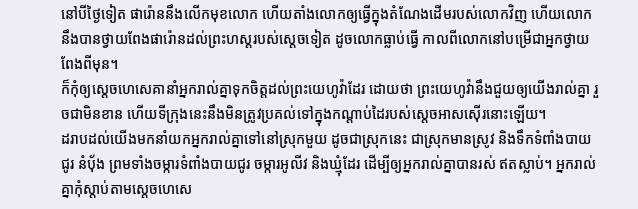នៅបីថ្ងៃទៀត ផារ៉ោននឹងលើកមុខលោក ហើយតាំងលោកឲ្យធ្វើក្នុងតំណែងដើមរបស់លោកវិញ ហើយលោកនឹងបានថ្វាយពែងផារ៉ោនដល់ព្រះហស្តរបស់ស្ដេចទៀត ដូចលោកធ្លាប់ធ្វើ កាលពីលោកនៅបម្រើជាអ្នកថ្វាយពែងពីមុន។
ក៏កុំឲ្យស្ដេចហេសេគានាំអ្នករាល់គ្នាទុកចិត្តដល់ព្រះយេហូវ៉ាដែរ ដោយថា ព្រះយេហូវ៉ានឹងជួយឲ្យយើងរាល់គ្នា រួចជាមិនខាន ហើយទីក្រុងនេះនឹងមិនត្រូវប្រគល់ទៅក្នុងកណ្ដាប់ដៃរបស់ស្តេចអាសស៊ើរនោះឡើយ។
ដរាបដល់យើងមកនាំយកអ្នករាល់គ្នាទៅនៅស្រុកមួយ ដូចជាស្រុកនេះ ជាស្រុកមានស្រូវ និងទឹកទំពាំងបាយជូរ នំបុ័ង ព្រមទាំងចម្ការទំពាំងបាយជូរ ចម្ការអូលីវ និងឃ្មុំដែរ ដើម្បីឲ្យអ្នករាល់គ្នាបានរស់ ឥតស្លាប់។ អ្នករាល់គ្នាកុំស្តាប់តាមស្ដេចហេសេ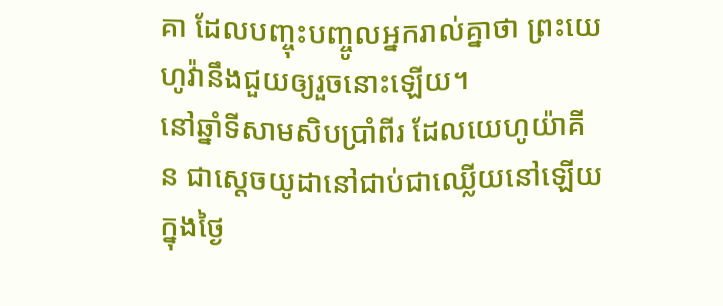គា ដែលបញ្ចុះបញ្ចូលអ្នករាល់គ្នាថា ព្រះយេហូវ៉ានឹងជួយឲ្យរួចនោះឡើយ។
នៅឆ្នាំទីសាមសិបប្រាំពីរ ដែលយេហូយ៉ាគីន ជាស្តេចយូដានៅជាប់ជាឈ្លើយនៅឡើយ ក្នុងថ្ងៃ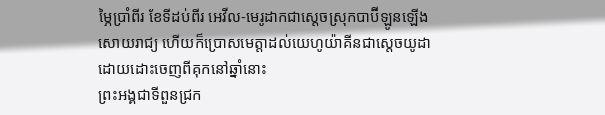ម្ភៃប្រាំពីរ ខែទីដប់ពីរ អេវីល-មេរូដាកជាស្តេចស្រុកបាប៊ីឡូនឡើងសោយរាជ្យ ហើយក៏ប្រោសមេត្តាដល់យេហូយ៉ាគីនជាស្តេចយូដា ដោយដោះចេញពីគុកនៅឆ្នាំនោះ
ព្រះអង្គជាទីពួនជ្រក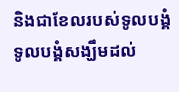និងជាខែលរបស់ទូលបង្គំ ទូលបង្គំសង្ឃឹមដល់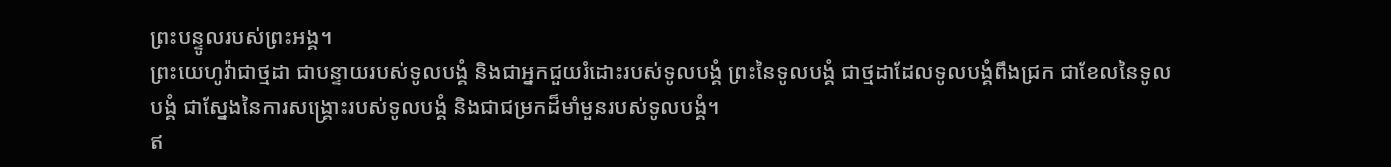ព្រះបន្ទូលរបស់ព្រះអង្គ។
ព្រះយេហូវ៉ាជាថ្មដា ជាបន្ទាយរបស់ទូលបង្គំ និងជាអ្នកជួយរំដោះរបស់ទូលបង្គំ ព្រះនៃទូលបង្គំ ជាថ្មដាដែលទូលបង្គំពឹងជ្រក ជាខែលនៃទូលបង្គំ ជាស្នែងនៃការសង្គ្រោះរបស់ទូលបង្គំ និងជាជម្រកដ៏មាំមួនរបស់ទូលបង្គំ។
ឥ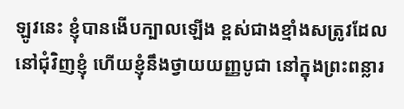ឡូវនេះ ខ្ញុំបានងើបក្បាលឡើង ខ្ពស់ជាងខ្មាំងសត្រូវដែលនៅជុំវិញខ្ញុំ ហើយខ្ញុំនឹងថ្វាយយញ្ញបូជា នៅក្នុងព្រះពន្លារ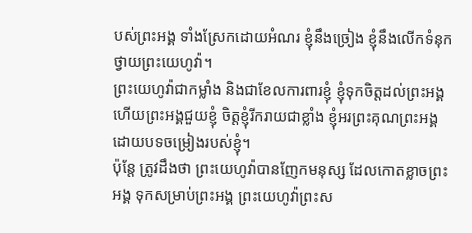បស់ព្រះអង្គ ទាំងស្រែកដោយអំណរ ខ្ញុំនឹងច្រៀង ខ្ញុំនឹងលើកទំនុកថ្វាយព្រះយេហូវ៉ា។
ព្រះយេហូវ៉ាជាកម្លាំង និងជាខែលការពារខ្ញុំ ខ្ញុំទុកចិត្តដល់ព្រះអង្គ ហើយព្រះអង្គជួយខ្ញុំ ចិត្តខ្ញុំរីករាយជាខ្លាំង ខ្ញុំអរព្រះគុណព្រះអង្គ ដោយបទចម្រៀងរបស់ខ្ញុំ។
ប៉ុន្តែ ត្រូវដឹងថា ព្រះយេហូវ៉ាបានញែកមនុស្ស ដែលកោតខ្លាចព្រះអង្គ ទុកសម្រាប់ព្រះអង្គ ព្រះយេហូវ៉ាព្រះស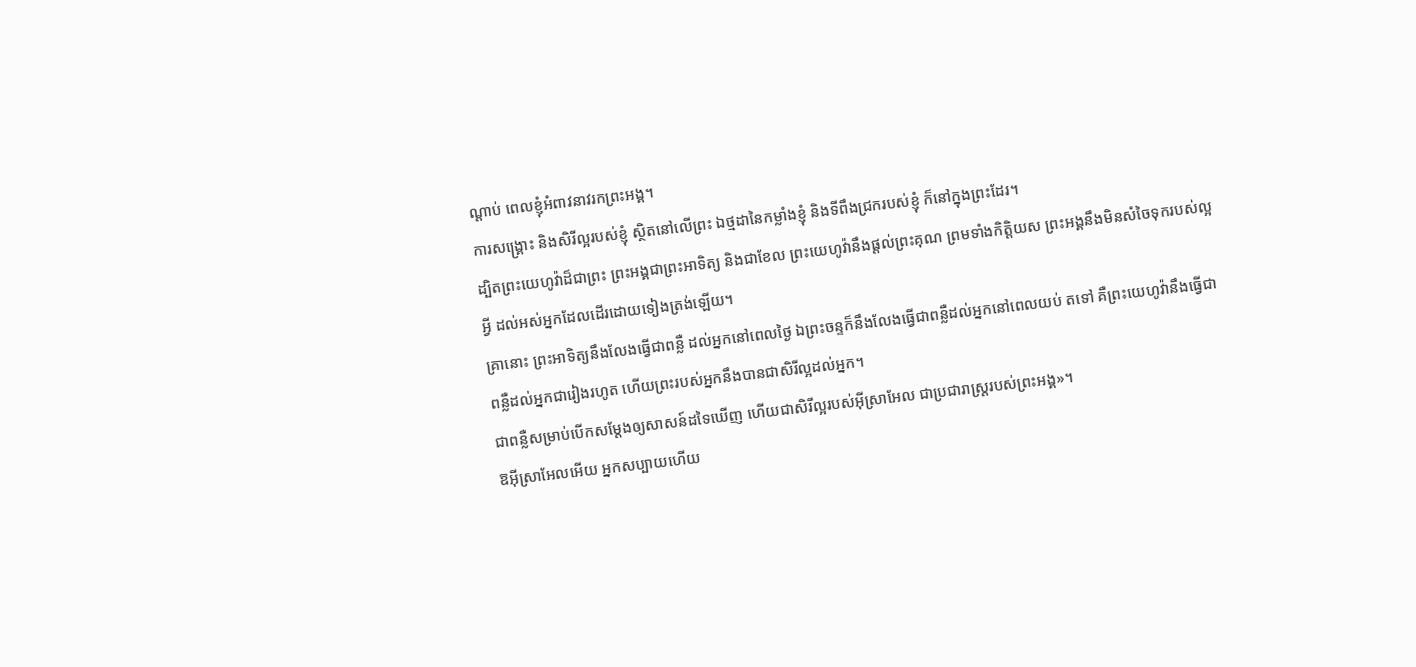ណ្ដាប់ ពេលខ្ញុំអំពាវនាវរកព្រះអង្គ។
ការសង្គ្រោះ និងសិរីល្អរបស់ខ្ញុំ ស្ថិតនៅលើព្រះ ឯថ្មដានៃកម្លាំងខ្ញុំ និងទីពឹងជ្រករបស់ខ្ញុំ ក៏នៅក្នុងព្រះដែរ។
ដ្បិតព្រះយេហូវ៉ាដ៏ជាព្រះ ព្រះអង្គជាព្រះអាទិត្យ និងជាខែល ព្រះយេហូវ៉ានឹងផ្តល់ព្រះគុណ ព្រមទាំងកិត្តិយស ព្រះអង្គនឹងមិនសំចៃទុករបស់ល្អអ្វី ដល់អស់អ្នកដែលដើរដោយទៀងត្រង់ឡើយ។
គ្រានោះ ព្រះអាទិត្យនឹងលែងធ្វើជាពន្លឺ ដល់អ្នកនៅពេលថ្ងៃ ឯព្រះចន្ទក៏នឹងលែងធ្វើជាពន្លឺដល់អ្នកនៅពេលយប់ តទៅ គឺព្រះយេហូវ៉ានឹងធ្វើជាពន្លឺដល់អ្នកជារៀងរហូត ហើយព្រះរបស់អ្នកនឹងបានជាសិរីល្អដល់អ្នក។
ជាពន្លឺសម្រាប់បើកសម្តែងឲ្យសាសន៍ដទៃឃើញ ហើយជាសិរីល្អរបស់អ៊ីស្រាអែល ជាប្រជារាស្ត្ររបស់ព្រះអង្គ»។
ឱអ៊ីស្រាអែលអើយ អ្នកសប្បាយហើយ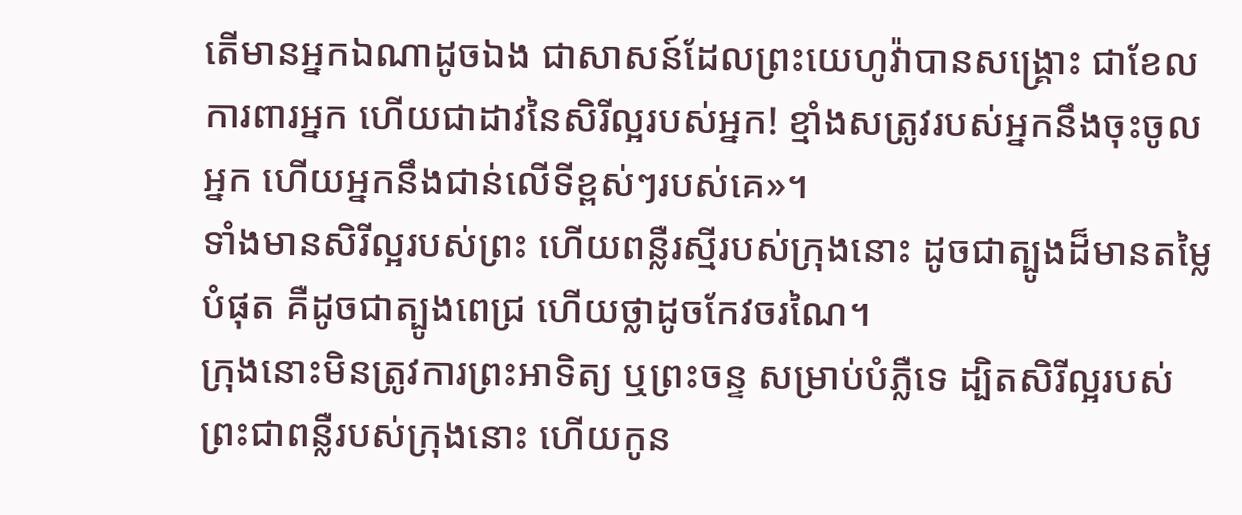តើមានអ្នកឯណាដូចឯង ជាសាសន៍ដែលព្រះយេហូវ៉ាបានសង្គ្រោះ ជាខែលការពារអ្នក ហើយជាដាវនៃសិរីល្អរបស់អ្នក! ខ្មាំងសត្រូវរបស់អ្នកនឹងចុះចូលអ្នក ហើយអ្នកនឹងជាន់លើទីខ្ពស់ៗរបស់គេ»។
ទាំងមានសិរីល្អរបស់ព្រះ ហើយពន្លឺរស្មីរបស់ក្រុងនោះ ដូចជាត្បូងដ៏មានតម្លៃបំផុត គឺដូចជាត្បូងពេជ្រ ហើយថ្លាដូចកែវចរណៃ។
ក្រុងនោះមិនត្រូវការព្រះអាទិត្យ ឬព្រះចន្ទ សម្រាប់បំភ្លឺទេ ដ្បិតសិរីល្អរបស់ព្រះជាពន្លឺរបស់ក្រុងនោះ ហើយកូន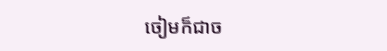ចៀមក៏ជាច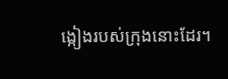ង្កៀងរបស់ក្រុងនោះដែរ។